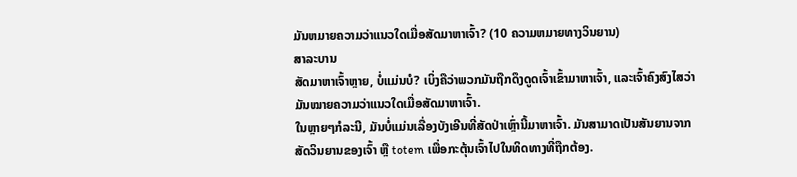ມັນຫມາຍຄວາມວ່າແນວໃດເມື່ອສັດມາຫາເຈົ້າ? (10 ຄວາມຫມາຍທາງວິນຍານ)
ສາລະບານ
ສັດມາຫາເຈົ້າຫຼາຍ, ບໍ່ແມ່ນບໍ? ເບິ່ງຄືວ່າພວກມັນຖືກດຶງດູດເຈົ້າເຂົ້າມາຫາເຈົ້າ, ແລະເຈົ້າຄົງສົງໄສວ່າມັນໝາຍຄວາມວ່າແນວໃດເມື່ອສັດມາຫາເຈົ້າ.
ໃນຫຼາຍໆກໍລະນີ, ມັນບໍ່ແມ່ນເລື່ອງບັງເອີນທີ່ສັດປ່າເຫຼົ່ານີ້ມາຫາເຈົ້າ. ມັນສາມາດເປັນສັນຍານຈາກສັດວິນຍານຂອງເຈົ້າ ຫຼື totem ເພື່ອກະຕຸ້ນເຈົ້າໄປໃນທິດທາງທີ່ຖືກຕ້ອງ.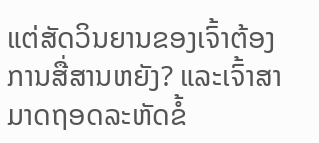ແຕ່ສັດວິນຍານຂອງເຈົ້າຕ້ອງການສື່ສານຫຍັງ? ແລະເຈົ້າສາມາດຖອດລະຫັດຂໍ້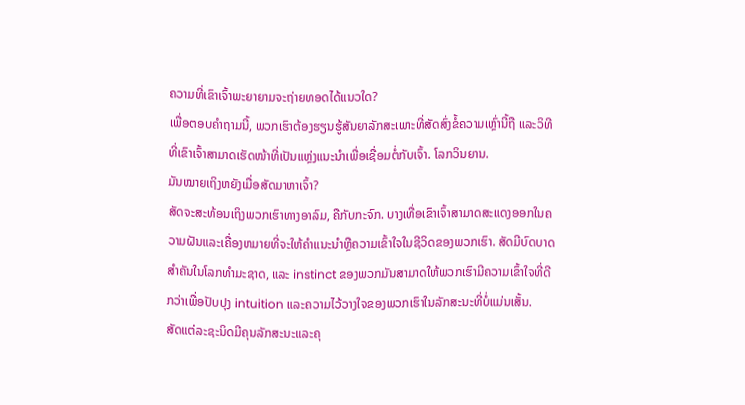ຄວາມທີ່ເຂົາເຈົ້າພະຍາຍາມຈະຖ່າຍທອດໄດ້ແນວໃດ?
ເພື່ອຕອບຄໍາຖາມນີ້, ພວກເຮົາຕ້ອງຮຽນຮູ້ສັນຍາລັກສະເພາະທີ່ສັດສົ່ງຂໍ້ຄວາມເຫຼົ່ານີ້ຖື ແລະວິທີທີ່ເຂົາເຈົ້າສາມາດເຮັດໜ້າທີ່ເປັນແຫຼ່ງແນະນໍາເພື່ອເຊື່ອມຕໍ່ກັບເຈົ້າ. ໂລກວິນຍານ.
ມັນໝາຍເຖິງຫຍັງເມື່ອສັດມາຫາເຈົ້າ?
ສັດຈະສະທ້ອນເຖິງພວກເຮົາທາງອາລົມ, ຄືກັບກະຈົກ. ບາງເທື່ອເຂົາເຈົ້າສາມາດສະແດງອອກໃນຄວາມຝັນແລະເຄື່ອງຫມາຍທີ່ຈະໃຫ້ຄໍາແນະນໍາຫຼືຄວາມເຂົ້າໃຈໃນຊີວິດຂອງພວກເຮົາ. ສັດມີບົດບາດສໍາຄັນໃນໂລກທໍາມະຊາດ, ແລະ instinct ຂອງພວກມັນສາມາດໃຫ້ພວກເຮົາມີຄວາມເຂົ້າໃຈທີ່ດີກວ່າເພື່ອປັບປຸງ intuition ແລະຄວາມໄວ້ວາງໃຈຂອງພວກເຮົາໃນລັກສະນະທີ່ບໍ່ແມ່ນເສັ້ນ.
ສັດແຕ່ລະຊະນິດມີຄຸນລັກສະນະແລະຄຸ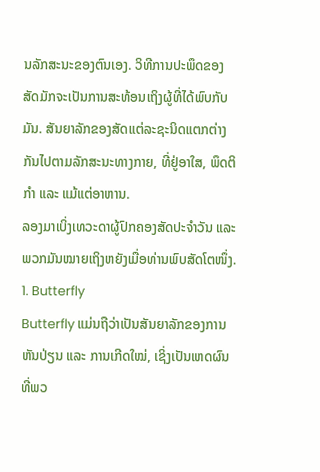ນລັກສະນະຂອງຕົນເອງ. ວິທີການປະພຶດຂອງສັດມັກຈະເປັນການສະທ້ອນເຖິງຜູ້ທີ່ໄດ້ພົບກັບມັນ. ສັນຍາລັກຂອງສັດແຕ່ລະຊະນິດແຕກຕ່າງກັນໄປຕາມລັກສະນະທາງກາຍ, ທີ່ຢູ່ອາໃສ, ພຶດຕິກຳ ແລະ ແມ້ແຕ່ອາຫານ.
ລອງມາເບິ່ງເທວະດາຜູ້ປົກຄອງສັດປະຈຳວັນ ແລະ ພວກມັນໝາຍເຖິງຫຍັງເມື່ອທ່ານພົບສັດໂຕໜຶ່ງ.
1. Butterfly
Butterfly ແມ່ນຖືວ່າເປັນສັນຍາລັກຂອງການຫັນປ່ຽນ ແລະ ການເກີດໃໝ່, ເຊິ່ງເປັນເຫດຜົນທີ່ພວ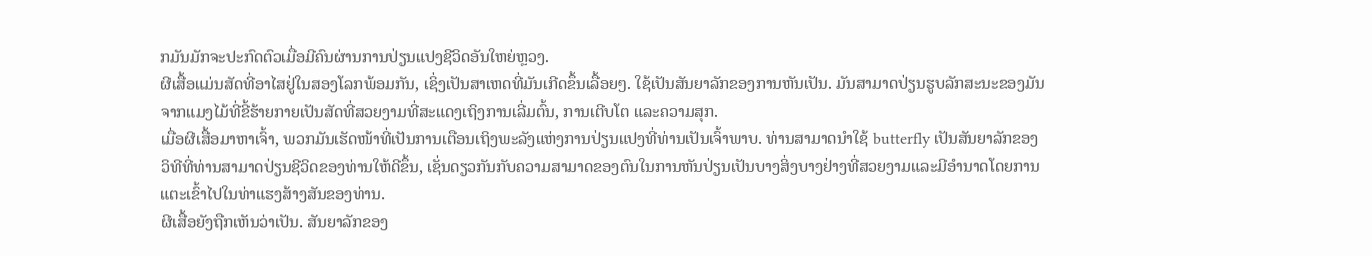ກມັນມັກຈະປະກົດຕົວເມື່ອມີຄົນຜ່ານການປ່ຽນແປງຊີວິດອັນໃຫຍ່ຫຼວງ.
ຜີເສື້ອແມ່ນສັດທີ່ອາໄສຢູ່ໃນສອງໂລກພ້ອມກັນ, ເຊິ່ງເປັນສາເຫດທີ່ມັນເກີດຂຶ້ນເລື້ອຍໆ. ໃຊ້ເປັນສັນຍາລັກຂອງການຫັນເປັນ. ມັນສາມາດປ່ຽນຮູບລັກສະນະຂອງມັນຈາກແມງໄມ້ທີ່ຂີ້ຮ້າຍກາຍເປັນສັດທີ່ສວຍງາມທີ່ສະແດງເຖິງການເລີ່ມຕົ້ນ, ການເຕີບໂຕ ແລະຄວາມສຸກ.
ເມື່ອຜີເສື້ອມາຫາເຈົ້າ, ພວກມັນເຮັດໜ້າທີ່ເປັນການເຕືອນເຖິງພະລັງແຫ່ງການປ່ຽນແປງທີ່ທ່ານເປັນເຈົ້າພາບ. ທ່ານສາມາດນໍາໃຊ້ butterfly ເປັນສັນຍາລັກຂອງວິທີທີ່ທ່ານສາມາດປ່ຽນຊີວິດຂອງທ່ານໃຫ້ດີຂຶ້ນ, ເຊັ່ນດຽວກັນກັບຄວາມສາມາດຂອງຕົນໃນການຫັນປ່ຽນເປັນບາງສິ່ງບາງຢ່າງທີ່ສວຍງາມແລະມີອໍານາດໂດຍການແຕະເຂົ້າໄປໃນທ່າແຮງສ້າງສັນຂອງທ່ານ.
ຜີເສື້ອຍັງຖືກເຫັນວ່າເປັນ. ສັນຍາລັກຂອງ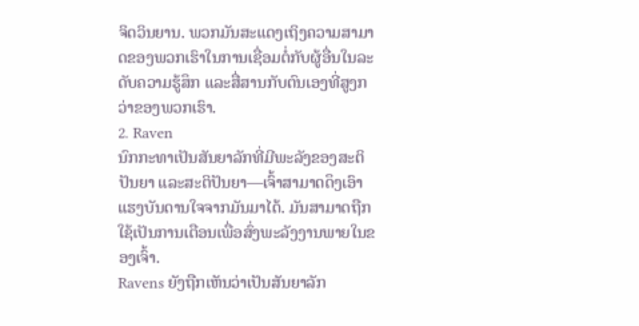ຈິດວິນຍານ. ພວກມັນສະແດງເຖິງຄວາມສາມາດຂອງພວກເຮົາໃນການເຊື່ອມຕໍ່ກັບຜູ້ອື່ນໃນລະດັບຄວາມຮູ້ສຶກ ແລະສື່ສານກັບຕົນເອງທີ່ສູງກວ່າຂອງພວກເຮົາ.
2. Raven
ນົກກະທາເປັນສັນຍາລັກທີ່ມີພະລັງຂອງສະຕິປັນຍາ ແລະສະຕິປັນຍາ—ເຈົ້າສາມາດດຶງເອົາແຮງບັນດານໃຈຈາກມັນມາໄດ້. ມັນສາມາດຖືກໃຊ້ເປັນການເຕືອນເພື່ອສົ່ງພະລັງງານພາຍໃນຂອງເຈົ້າ.
Ravens ຍັງຖືກເຫັນວ່າເປັນສັນຍາລັກ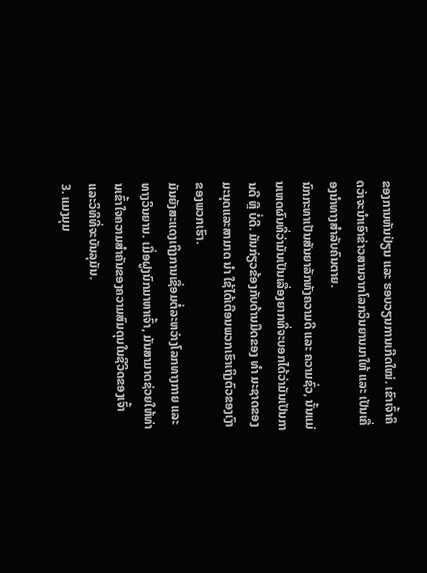ຂອງການຫັນປ່ຽນ ແລະ ຮອບວຽນການເກີດໃໝ່. ເຂົາເຈົ້າຄິດວ່າຈະນຳເອົາຂ່າວສານຈາກໂລກວິນຍານມາໃຫ້ ແລະ ເປັນເຄື່ອງນຳທາງສຳລັບຄົນຕາຍ.
ນົກກະທາເປັນສັນຍາລັກທັງຄວາມດີ ແລະ ຄວາມຊົ່ວ, ນັ້ນແມ່ນເຫດຜົນທີ່ວ່າມັນເປັນເລື່ອງຍາກທີ່ຈະບອກໄດ້ວ່າມັນເປັນການດີ ຫຼື ບໍ່ດີ. ມັນກ່ຽວຂ້ອງກັບດ້ານມືດຂອງ ທຳ ມະຊາດຂອງມະນຸດແລະສາມາດ ນຳ ໃຊ້ໄດ້ເຕືອນພວກເຮົາເຖິງຕົວຂອງເງົາຂອງພວກເຮົາ.
ມັນຍັງສະແດງເຖິງການເຊື່ອມຕໍ່ລະຫວ່າງໂລກທາງກາຍ ແລະທາງວິນຍານ. ເມື່ອຝູງນົກມາຫາເຈົ້າ, ມັນສາມາດຊ່ວຍໃຫ້ທ່ານເຂົ້າໃຈຄວາມສຳຄັນຂອງຄວາມສົມດຸນໃນຊີວິດຂອງເຈົ້າ ແລະວິທີທີ່ຈະບັນລຸມັນ.
3. ແມງມຸມ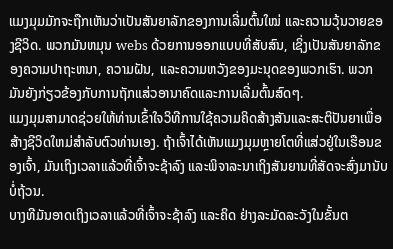ແມງມຸມມັກຈະຖືກເຫັນວ່າເປັນສັນຍາລັກຂອງການເລີ່ມຕົ້ນໃໝ່ ແລະຄວາມວຸ້ນວາຍຂອງຊີວິດ. ພວກມັນຫມຸນ webs ດ້ວຍການອອກແບບທີ່ສັບສົນ, ເຊິ່ງເປັນສັນຍາລັກຂອງຄວາມປາຖະຫນາ, ຄວາມຝັນ, ແລະຄວາມຫວັງຂອງມະນຸດຂອງພວກເຮົາ. ພວກມັນຍັງກ່ຽວຂ້ອງກັບການຖັກແສ່ວອານາຄົດແລະການເລີ່ມຕົ້ນສົດໆ.
ແມງມຸມສາມາດຊ່ວຍໃຫ້ທ່ານເຂົ້າໃຈວິທີການໃຊ້ຄວາມຄິດສ້າງສັນແລະສະຕິປັນຍາເພື່ອສ້າງຊີວິດໃຫມ່ສໍາລັບຕົວທ່ານເອງ. ຖ້າເຈົ້າໄດ້ເຫັນແມງມຸມຫຼາຍໂຕທີ່ແສ່ວຢູ່ໃນເຮືອນຂອງເຈົ້າ, ມັນເຖິງເວລາແລ້ວທີ່ເຈົ້າຈະຊ້າລົງ ແລະພິຈາລະນາເຖິງສັນຍານທີ່ສັດຈະສົ່ງມານັບບໍ່ຖ້ວນ.
ບາງທີມັນອາດເຖິງເວລາແລ້ວທີ່ເຈົ້າຈະຊ້າລົງ ແລະຄິດ ຢ່າງລະມັດລະວັງໃນຂັ້ນຕ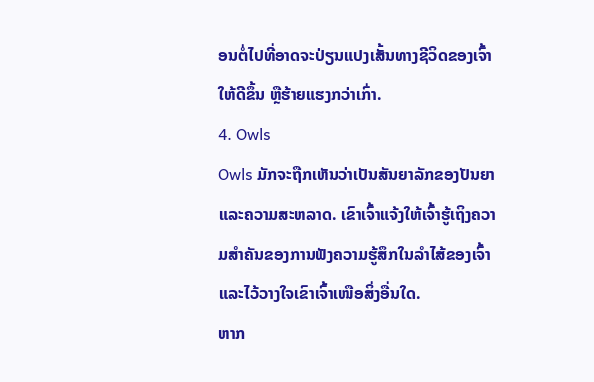ອນຕໍ່ໄປທີ່ອາດຈະປ່ຽນແປງເສັ້ນທາງຊີວິດຂອງເຈົ້າໃຫ້ດີຂຶ້ນ ຫຼືຮ້າຍແຮງກວ່າເກົ່າ.
4. Owls
Owls ມັກຈະຖືກເຫັນວ່າເປັນສັນຍາລັກຂອງປັນຍາແລະຄວາມສະຫລາດ. ເຂົາເຈົ້າແຈ້ງໃຫ້ເຈົ້າຮູ້ເຖິງຄວາມສໍາຄັນຂອງການຟັງຄວາມຮູ້ສຶກໃນລໍາໄສ້ຂອງເຈົ້າ ແລະໄວ້ວາງໃຈເຂົາເຈົ້າເໜືອສິ່ງອື່ນໃດ.
ຫາກ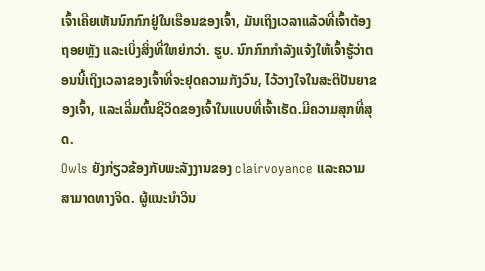ເຈົ້າເຄີຍເຫັນນົກກົກຢູ່ໃນເຮືອນຂອງເຈົ້າ, ມັນເຖິງເວລາແລ້ວທີ່ເຈົ້າຕ້ອງຖອຍຫຼັງ ແລະເບິ່ງສິ່ງທີ່ໃຫຍ່ກວ່າ. ຮູບ. ນົກກົກກໍາລັງແຈ້ງໃຫ້ເຈົ້າຮູ້ວ່າຕອນນີ້ເຖິງເວລາຂອງເຈົ້າທີ່ຈະຢຸດຄວາມກັງວົນ, ໄວ້ວາງໃຈໃນສະຕິປັນຍາຂອງເຈົ້າ, ແລະເລີ່ມຕົ້ນຊີວິດຂອງເຈົ້າໃນແບບທີ່ເຈົ້າເຮັດ.ມີຄວາມສຸກທີ່ສຸດ.
Owls ຍັງກ່ຽວຂ້ອງກັບພະລັງງານຂອງ clairvoyance ແລະຄວາມສາມາດທາງຈິດ. ຜູ້ແນະນຳວິນ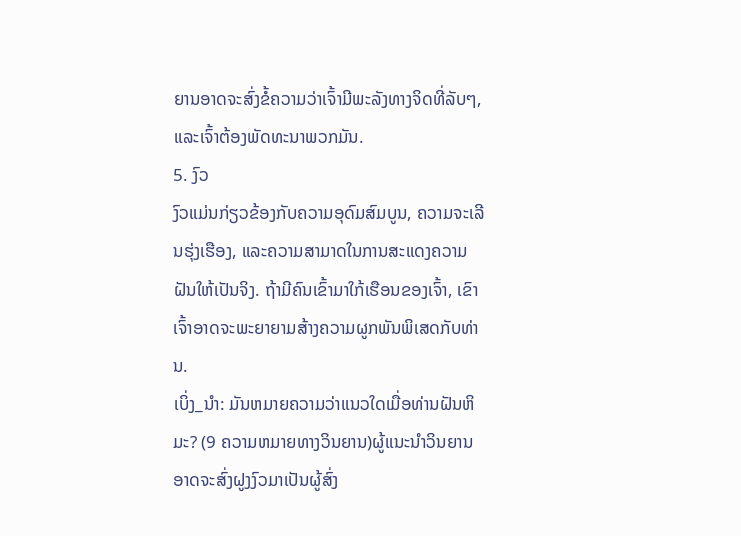ຍານອາດຈະສົ່ງຂໍ້ຄວາມວ່າເຈົ້າມີພະລັງທາງຈິດທີ່ລັບໆ, ແລະເຈົ້າຕ້ອງພັດທະນາພວກມັນ.
5. ງົວ
ງົວແມ່ນກ່ຽວຂ້ອງກັບຄວາມອຸດົມສົມບູນ, ຄວາມຈະເລີນຮຸ່ງເຮືອງ, ແລະຄວາມສາມາດໃນການສະແດງຄວາມຝັນໃຫ້ເປັນຈິງ. ຖ້າມີຄົນເຂົ້າມາໃກ້ເຮືອນຂອງເຈົ້າ, ເຂົາເຈົ້າອາດຈະພະຍາຍາມສ້າງຄວາມຜູກພັນພິເສດກັບທ່ານ.
ເບິ່ງ_ນຳ: ມັນຫມາຍຄວາມວ່າແນວໃດເມື່ອທ່ານຝັນຫິມະ? (9 ຄວາມຫມາຍທາງວິນຍານ)ຜູ້ແນະນຳວິນຍານອາດຈະສົ່ງຝູງງົວມາເປັນຜູ້ສົ່ງ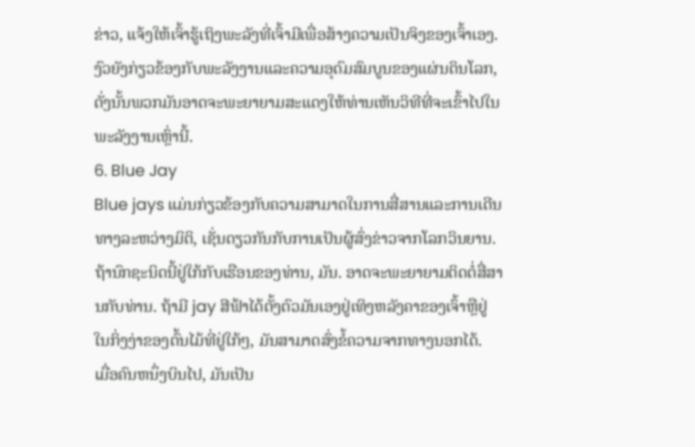ຂ່າວ, ແຈ້ງໃຫ້ເຈົ້າຮູ້ເຖິງພະລັງທີ່ເຈົ້າມີເພື່ອສ້າງຄວາມເປັນຈິງຂອງເຈົ້າເອງ. ງົວຍັງກ່ຽວຂ້ອງກັບພະລັງງານແລະຄວາມອຸດົມສົມບູນຂອງແຜ່ນດິນໂລກ, ດັ່ງນັ້ນພວກມັນອາດຈະພະຍາຍາມສະແດງໃຫ້ທ່ານເຫັນວິທີທີ່ຈະເຂົ້າໄປໃນພະລັງງານເຫຼົ່ານີ້.
6. Blue Jay
Blue jays ແມ່ນກ່ຽວຂ້ອງກັບຄວາມສາມາດໃນການສື່ສານແລະການເດີນທາງລະຫວ່າງມິຕິ, ເຊັ່ນດຽວກັນກັບການເປັນຜູ້ສົ່ງຂ່າວຈາກໂລກວິນຍານ.
ຖ້ານົກຊະນິດນີ້ຢູ່ໃກ້ກັບເຮືອນຂອງທ່ານ, ມັນ. ອາດຈະພະຍາຍາມຕິດຕໍ່ສື່ສານກັບທ່ານ. ຖ້າມີ jay ສີຟ້າໄດ້ຕັ້ງຕົວມັນເອງຢູ່ເທິງຫລັງຄາຂອງເຈົ້າຫຼືຢູ່ໃນກິ່ງງ່າຂອງຕົ້ນໄມ້ທີ່ຢູ່ໃກ້ໆ, ມັນສາມາດສົ່ງຂໍ້ຄວາມຈາກທາງນອກໄດ້.
ເມື່ອຄົນຫນຶ່ງບິນໄປ, ມັນເປັນ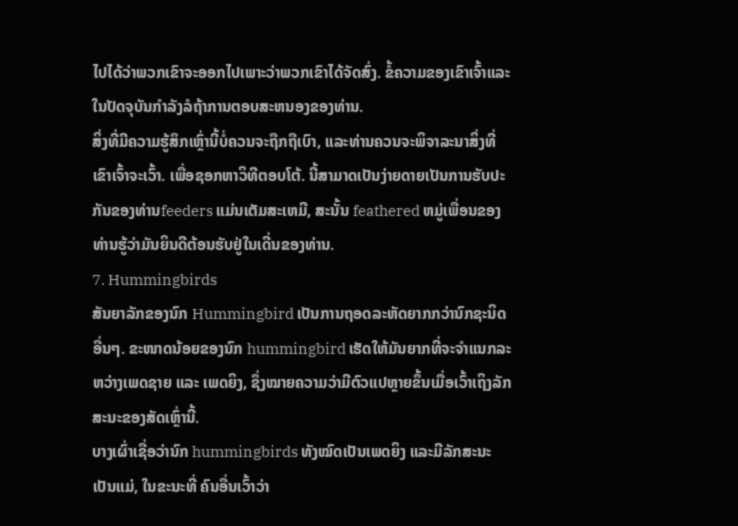ໄປໄດ້ວ່າພວກເຂົາຈະອອກໄປເພາະວ່າພວກເຂົາໄດ້ຈັດສົ່ງ. ຂໍ້ຄວາມຂອງເຂົາເຈົ້າແລະໃນປັດຈຸບັນກໍາລັງລໍຖ້າການຕອບສະຫນອງຂອງທ່ານ.
ສິ່ງທີ່ມີຄວາມຮູ້ສຶກເຫຼົ່ານີ້ບໍ່ຄວນຈະຖືກຖືເບົາ, ແລະທ່ານຄວນຈະພິຈາລະນາສິ່ງທີ່ເຂົາເຈົ້າຈະເວົ້າ. ເພື່ອຊອກຫາວິທີຕອບໂຕ້. ນີ້ສາມາດເປັນງ່າຍດາຍເປັນການຮັບປະກັນຂອງທ່ານfeeders ແມ່ນເຕັມສະເຫມີ, ສະນັ້ນ feathered ຫມູ່ເພື່ອນຂອງທ່ານຮູ້ວ່າມັນຍິນດີຕ້ອນຮັບຢູ່ໃນເດີ່ນຂອງທ່ານ.
7. Hummingbirds
ສັນຍາລັກຂອງນົກ Hummingbird ເປັນການຖອດລະຫັດຍາກກວ່ານົກຊະນິດອື່ນໆ. ຂະໜາດນ້ອຍຂອງນົກ hummingbird ເຮັດໃຫ້ມັນຍາກທີ່ຈະຈຳແນກລະຫວ່າງເພດຊາຍ ແລະ ເພດຍິງ, ຊຶ່ງໝາຍຄວາມວ່າມີຕົວແປຫຼາຍຂຶ້ນເມື່ອເວົ້າເຖິງລັກສະນະຂອງສັດເຫຼົ່ານີ້.
ບາງເຜົ່າເຊື່ອວ່ານົກ hummingbirds ທັງໝົດເປັນເພດຍິງ ແລະມີລັກສະນະເປັນແມ່, ໃນຂະນະທີ່ ຄົນອື່ນເວົ້າວ່າ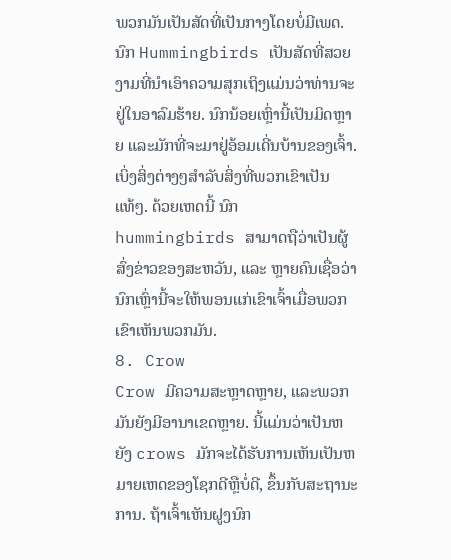ພວກມັນເປັນສັດທີ່ເປັນກາງໂດຍບໍ່ມີເພດ.
ນົກ Hummingbirds ເປັນສັດທີ່ສວຍງາມທີ່ນໍາເອົາຄວາມສຸກເຖິງແມ່ນວ່າທ່ານຈະຢູ່ໃນອາລົມຮ້າຍ. ນົກນ້ອຍເຫຼົ່ານີ້ເປັນມິດຫຼາຍ ແລະມັກທີ່ຈະມາຢູ່ອ້ອມເດີ່ນບ້ານຂອງເຈົ້າ. ເບິ່ງສິ່ງຕ່າງໆສໍາລັບສິ່ງທີ່ພວກເຂົາເປັນແທ້ໆ. ດ້ວຍເຫດນີ້ ນົກ hummingbirds ສາມາດຖືວ່າເປັນຜູ້ສົ່ງຂ່າວຂອງສະຫວັນ, ແລະ ຫຼາຍຄົນເຊື່ອວ່ານົກເຫຼົ່ານີ້ຈະໃຫ້ພອນແກ່ເຂົາເຈົ້າເມື່ອພວກເຂົາເຫັນພວກມັນ.
8. Crow
Crow ມີຄວາມສະຫຼາດຫຼາຍ, ແລະພວກມັນຍັງມີອານາເຂດຫຼາຍ. ນີ້ແມ່ນວ່າເປັນຫຍັງ crows ມັກຈະໄດ້ຮັບການເຫັນເປັນຫມາຍເຫດຂອງໂຊກດີຫຼືບໍ່ດີ, ຂຶ້ນກັບສະຖານະການ. ຖ້າເຈົ້າເຫັນຝູງນົກ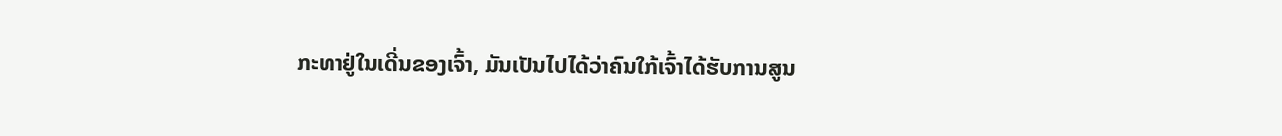ກະທາຢູ່ໃນເດີ່ນຂອງເຈົ້າ, ມັນເປັນໄປໄດ້ວ່າຄົນໃກ້ເຈົ້າໄດ້ຮັບການສູນ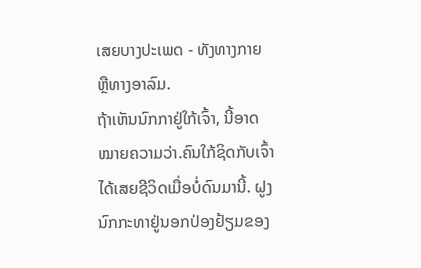ເສຍບາງປະເພດ - ທັງທາງກາຍ ຫຼືທາງອາລົມ.
ຖ້າເຫັນນົກກາຢູ່ໃກ້ເຈົ້າ, ນີ້ອາດໝາຍຄວາມວ່າ.ຄົນໃກ້ຊິດກັບເຈົ້າໄດ້ເສຍຊີວິດເມື່ອບໍ່ດົນມານີ້. ຝູງນົກກະທາຢູ່ນອກປ່ອງຢ້ຽມຂອງ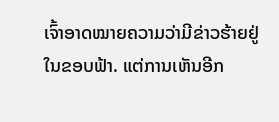ເຈົ້າອາດໝາຍຄວາມວ່າມີຂ່າວຮ້າຍຢູ່ໃນຂອບຟ້າ. ແຕ່ການເຫັນອີກ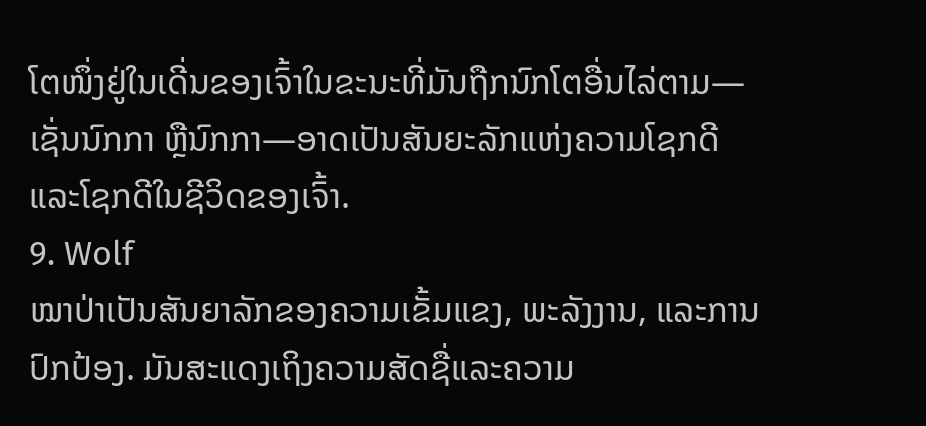ໂຕໜຶ່ງຢູ່ໃນເດີ່ນຂອງເຈົ້າໃນຂະນະທີ່ມັນຖືກນົກໂຕອື່ນໄລ່ຕາມ—ເຊັ່ນນົກກາ ຫຼືນົກກາ—ອາດເປັນສັນຍະລັກແຫ່ງຄວາມໂຊກດີແລະໂຊກດີໃນຊີວິດຂອງເຈົ້າ.
9. Wolf
ໝາປ່າເປັນສັນຍາລັກຂອງຄວາມເຂັ້ມແຂງ, ພະລັງງານ, ແລະການປົກປ້ອງ. ມັນສະແດງເຖິງຄວາມສັດຊື່ແລະຄວາມ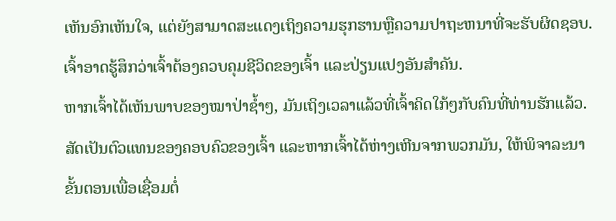ເຫັນອົກເຫັນໃຈ, ແຕ່ຍັງສາມາດສະແດງເຖິງຄວາມຮຸກຮານຫຼືຄວາມປາຖະຫນາທີ່ຈະຮັບຜິດຊອບ. ເຈົ້າອາດຮູ້ສຶກວ່າເຈົ້າຕ້ອງຄວບຄຸມຊີວິດຂອງເຈົ້າ ແລະປ່ຽນແປງອັນສຳຄັນ.
ຫາກເຈົ້າໄດ້ເຫັນພາບຂອງໝາປ່າຊ້ຳໆ, ມັນເຖິງເວລາແລ້ວທີ່ເຈົ້າຄິດໃກ້ໆກັບຄົນທີ່ທ່ານຮັກແລ້ວ. ສັດເປັນຕົວແທນຂອງຄອບຄົວຂອງເຈົ້າ ແລະຫາກເຈົ້າໄດ້ຫ່າງເຫີນຈາກພວກມັນ, ໃຫ້ພິຈາລະນາຂັ້ນຕອນເພື່ອເຊື່ອມຕໍ່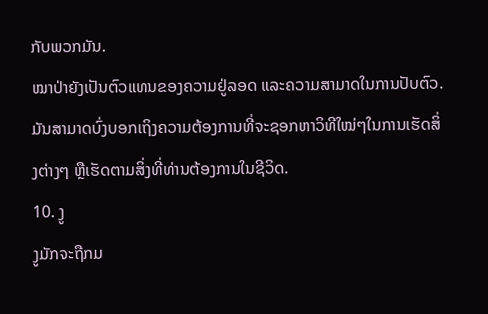ກັບພວກມັນ.
ໝາປ່າຍັງເປັນຕົວແທນຂອງຄວາມຢູ່ລອດ ແລະຄວາມສາມາດໃນການປັບຕົວ. ມັນສາມາດບົ່ງບອກເຖິງຄວາມຕ້ອງການທີ່ຈະຊອກຫາວິທີໃໝ່ໆໃນການເຮັດສິ່ງຕ່າງໆ ຫຼືເຮັດຕາມສິ່ງທີ່ທ່ານຕ້ອງການໃນຊີວິດ.
10. ງູ
ງູມັກຈະຖືກມ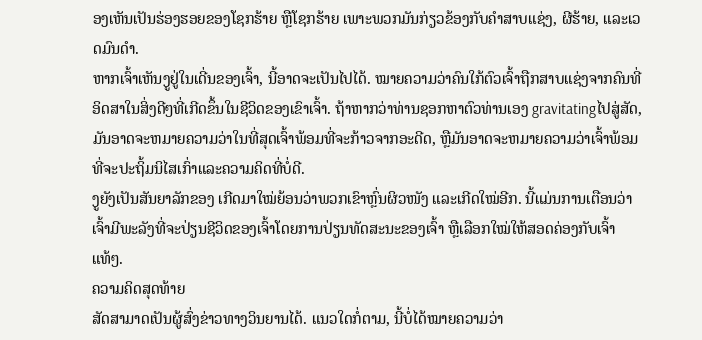ອງເຫັນເປັນຮ່ອງຮອຍຂອງໂຊກຮ້າຍ ຫຼືໂຊກຮ້າຍ ເພາະພວກມັນກ່ຽວຂ້ອງກັບຄຳສາບແຊ່ງ, ຜີຮ້າຍ, ແລະເວດມົນດຳ.
ຫາກເຈົ້າເຫັນງູຢູ່ໃນເດີ່ນຂອງເຈົ້າ, ນີ້ອາດຈະເປັນໄປໄດ້. ໝາຍຄວາມວ່າຄົນໃກ້ຕົວເຈົ້າຖືກສາບແຊ່ງຈາກຄົນທີ່ອິດສາໃນສິ່ງດີໆທີ່ເກີດຂຶ້ນໃນຊີວິດຂອງເຂົາເຈົ້າ. ຖ້າຫາກວ່າທ່ານຊອກຫາຕົວທ່ານເອງ gravitatingໄປສູ່ສັດ, ມັນອາດຈະຫມາຍຄວາມວ່າໃນທີ່ສຸດເຈົ້າພ້ອມທີ່ຈະກ້າວຈາກອະດີດ, ຫຼືມັນອາດຈະຫມາຍຄວາມວ່າເຈົ້າພ້ອມທີ່ຈະປະຖິ້ມນິໄສເກົ່າແລະຄວາມຄິດທີ່ບໍ່ດີ.
ງູຍັງເປັນສັນຍາລັກຂອງ ເກີດມາໃໝ່ຍ້ອນວ່າພວກເຂົາຫຼົ່ນຜິວໜັງ ແລະເກີດໃໝ່ອີກ. ນີ້ແມ່ນການເຕືອນວ່າເຈົ້າມີພະລັງທີ່ຈະປ່ຽນຊີວິດຂອງເຈົ້າໂດຍການປ່ຽນທັດສະນະຂອງເຈົ້າ ຫຼືເລືອກໃໝ່ໃຫ້ສອດຄ່ອງກັບເຈົ້າແທ້ໆ.
ຄວາມຄິດສຸດທ້າຍ
ສັດສາມາດເປັນຜູ້ສົ່ງຂ່າວທາງວິນຍານໄດ້. ແນວໃດກໍ່ຕາມ, ນີ້ບໍ່ໄດ້ໝາຍຄວາມວ່າ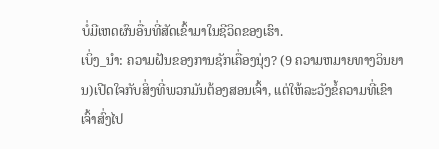ບໍ່ມີເຫດຜົນອື່ນທີ່ສັດເຂົ້າມາໃນຊີວິດຂອງເຮົາ.
ເບິ່ງ_ນຳ: ຄວາມຝັນຂອງການຊັກເຄື່ອງນຸ່ງ? (9 ຄວາມຫມາຍທາງວິນຍານ)ເປີດໃຈກັບສິ່ງທີ່ພວກມັນຕ້ອງສອນເຈົ້າ, ແຕ່ໃຫ້ລະວັງຂໍ້ຄວາມທີ່ເຂົາເຈົ້າສົ່ງໄປ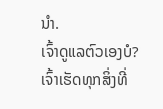ນຳ.
ເຈົ້າດູແລຕົວເອງບໍ? ເຈົ້າເຮັດທຸກສິ່ງທີ່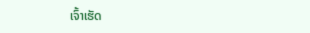ເຈົ້າເຮັດ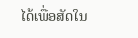ໄດ້ເພື່ອສັດໃນ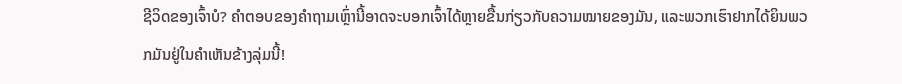ຊີວິດຂອງເຈົ້າບໍ? ຄຳຕອບຂອງຄຳຖາມເຫຼົ່ານີ້ອາດຈະບອກເຈົ້າໄດ້ຫຼາຍຂື້ນກ່ຽວກັບຄວາມໝາຍຂອງມັນ, ແລະພວກເຮົາຢາກໄດ້ຍິນພວກມັນຢູ່ໃນຄຳເຫັນຂ້າງລຸ່ມນີ້!